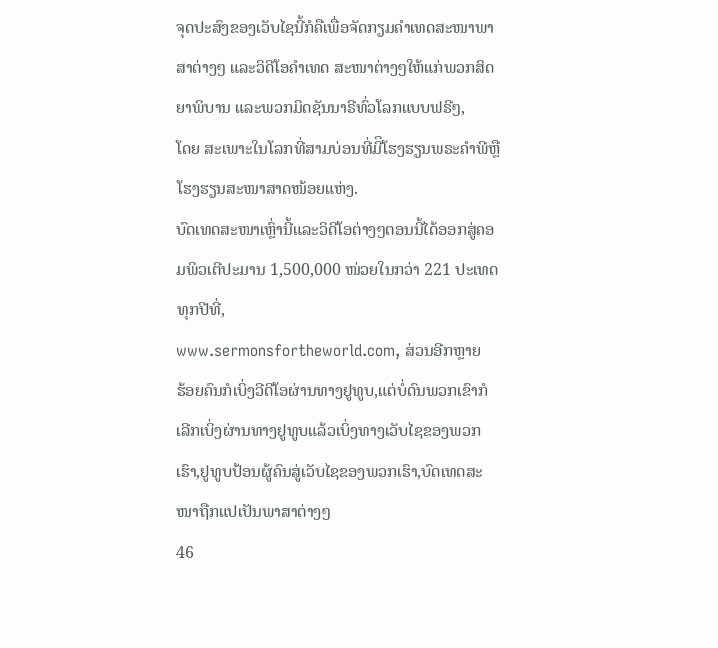ຈຸດປະສົງຂອງເວັບໄຊນີ້ກໍຄືເພື່ອຈັດກຽມຄໍາເທດສະໜາພາສາຕ່າງໆ ແລະວິດີໂອຄໍາເທດ ສະໜາຕ່າງໆໃຫ້ແກ່ພວກສິດຍາພິບານ ແລະພວກມິດຊັນນາຣີທົ່ວໂລກແບບຟຣີໆ,
ໂດຍ ສະເພາະໃນໂລກທີ່ສາມບ່ອນທີ່ມີິໂຮງຮຽນພຣະຄໍາພີຫຼືໂຮງຮຽນສະໜາສາດໜ້ອຍແຫ່ງ.
ບົດເທດສະໜາເຫຼົ່ານີ້ແລະວິດີໂອຕ່າງໆຕອນນີ້ໄດ້ອອກສູ່ຄອມພິວເຕີປະມານ 1,500,000 ໜ່ວຍໃນກວ່າ 221 ປະເທດທຸກປີທີ່,
www.sermonsfortheworld.com, ສ່ວນອີກຫຼາຍ
ຮ້ອຍຄົນກໍເບິ່ງວີດີໂອຜ່ານທາງຢູທູບ,ແຕ່ບໍ່ດົນພວກເຂົາກໍເລີກເບິ່ງຜ່ານທາງຢູທູບແລ້ວເບິ່ງທາງເວັບໄຊຂອງພວກເຮົາ,ຢູທູບປ້ອນຜູ້ຄົນສູ່ເວັບໄຊຂອງພວກເຮົາ,ບົດເທດສະໜາຖືກແປເປັນພາສາຕ່າງໆ
46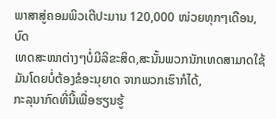ພາສາສູ່ຄອມພິວເຕີປະມານ 120,000 ໜ່ວຍທຸກໆເດືອນ, ບົດ
ເທດສະໜາຕ່າງໆບໍ່ມີລິຂະສິດ,ສະນັ້ນພວກນັກເທດສາມາດໃຊ້ມັນໂດຍບໍ່ຕ້ອງຂໍອະນຸຍາດ ຈາກພວກເຮົາກໍໄດ້,
ກະລຸນາກົດທີ່ນີ້ເພື່ອຮຽນຮູ້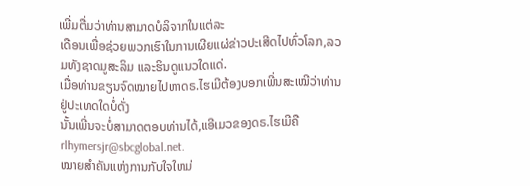ເພີ່ມຕື່ມວ່າທ່ານສາມາດບໍລິຈາກໃນແຕ່ລະ
ເດືອນເພື່ອຊ່ວຍພວກເຮົາໃນການເຜີຍແຜ່ຂ່າວປະເສີດໄປທົ່ວໂລກ,ລວມທັງຊາດມູສະລິມ ແລະຮິນດູແນວໃດແດ່.
ເມື່ອທ່ານຂຽນຈົດໝາຍໄປຫາດຣ.ໄຮເມີຕ້ອງບອກເພີ່ນສະເໝີວ່າທ່ານຢູ່ປະເທດໃດບໍ່ດັ່ງ
ນັ້ນເພີ່ນຈະບໍ່ສາມາດຕອບທ່ານໄດ້,ແອີເມວຂອງດຣ.ໄຮເມີຄື rlhymersjr@sbcglobal.net.
ໝາຍສໍາຄັນແຫ່ງການກັບໃຈໃຫມ່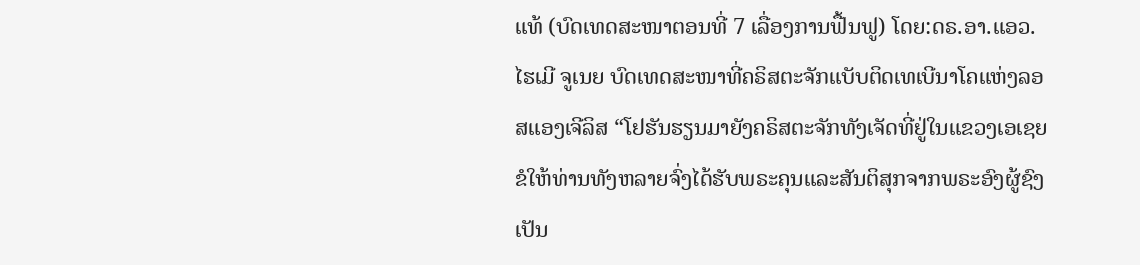ແທ້ (ບົດເທດສະໜາຕອນທີ່ 7 ເລື່ອງການຟື້ນຟູ) ໂດຍ:ດຣ.ອາ.ແອວ.ໄຮເມີ ຈູເນຍ ບົດເທດສະໜາທີ່ຄຣິສຕະຈັກແບັບຕິດເທເບີນາໂຄແຫ່ງລອສແອງເຈີລິສ “ໂຢຮັນຮຽນມາຍັງຄຣິສຕະຈັກທັງເຈັດທີ່ຢູ່ໃນແຂວງເອເຊຍ ຂໍໃຫ້ທ່ານທັງຫລາຍຈົ່ງໄດ້ຮັບພຣະຄຸນແລະສັນຕິສຸກຈາກພຣະອົງຜູ້ຊົງເປັນ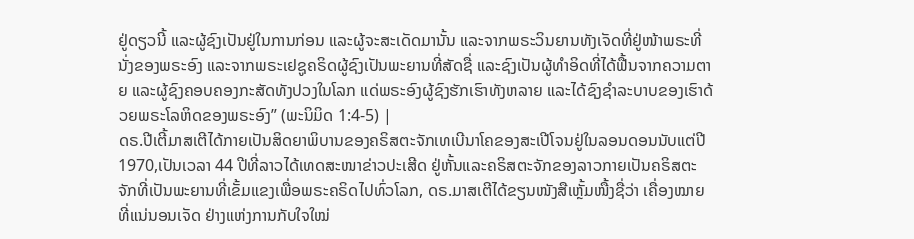ຢູ່ດຽວນີ້ ແລະຜູ້ຊົງເປັນຢູ່ໃນການກ່ອນ ແລະຜູ້ຈະສະເດັດມານັ້ນ ແລະຈາກພຣະວິນຍານທັງເຈັດທີ່ຢູ່ໜ້າພຣະທີ່ນັ່ງຂອງພຣະອົງ ແລະຈາກພຣະເຢຊູຄຣິດຜູ້ຊົງເປັນພະຍານທີ່ສັດຊື່ ແລະຊົງເປັນຜູ້ທໍາອິດທີ່ໄດ້ຟື້ນຈາກຄວາມຕາຍ ແລະຜູ້ຊົງຄອບຄອງກະສັດທັງປວງໃນໂລກ ແດ່ພຣະອົງຜູ້ຊົງຮັກເຮົາທັງຫລາຍ ແລະໄດ້ຊົງຊຳລະບາບຂອງເຮົາດ້ວຍພຣະໂລຫິດຂອງພຣະອົງ” (ພະນິມິດ 1:4-5) |
ດຣ.ປີເຕີ້ມາສເຕີໄດ້ກາຍເປັນສິດຍາພິບານຂອງຄຣິສຕະຈັກເທເບີນາໂຄຂອງສະເປີໂຈນຢູ່ໃນລອນດອນນັບແຕ່ປີ 1970,ເປັນເວລາ 44 ປີທີ່ລາວໄດ້ເທດສະໜາຂ່າວປະເສີດ ຢູ່ຫັ້ນແລະຄຣິສຕະຈັກຂອງລາວກາຍເປັນຄຣິສຕະຈັກທີ່ເປັນພະຍານທີ່ເຂັ້ມແຂງເພື່ອພຣະຄຣິດໄປທົ່ວໂລກ, ດຣ.ມາສເຕີໄດ້ຂຽນໜັງສືເຫຼັ້ມໜື້ງຊື່ວ່າ ເຄື່ອງໝາຍທີ່ແນ່ນອນເຈັດ ຢ່າງແຫ່ງການກັບໃຈໃໝ່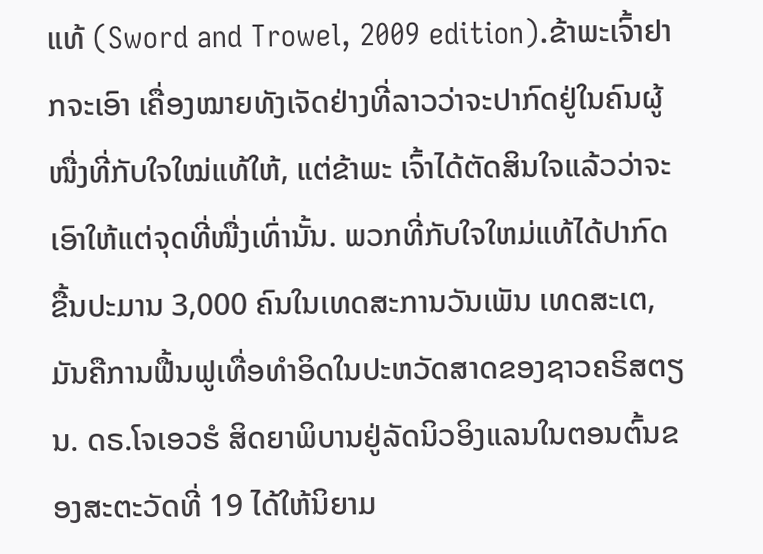ແທ້ (Sword and Trowel, 2009 edition).ຂ້າພະເຈົ້າຢາກຈະເອົາ ເຄື່ອງໝາຍທັງເຈັດຢ່າງທີ່ລາວວ່າຈະປາກົດຢູ່ໃນຄົນຜູ້ໜື່ງທີ່ກັບໃຈໃໝ່ແທ້ໃຫ້, ແຕ່ຂ້າພະ ເຈົ້າໄດ້ຕັດສິນໃຈແລ້ວວ່າຈະເອົາໃຫ້ແຕ່ຈຸດທີ່ໜື່ງເທົ່ານັ້ນ. ພວກທີ່ກັບໃຈໃຫມ່ແທ້ໄດ້ປາກົດຂື້ນປະມານ 3,000 ຄົນໃນເທດສະການວັນເພັນ ເທດສະເຕ,ມັນຄືການຟື້ນຟູເທື່ອທໍາອິດໃນປະຫວັດສາດຂອງຊາວຄຣິສຕຽນ. ດຣ.ໂຈເອວຮໍ ສິດຍາພິບານຢູ່ລັດນິວອິງແລນໃນຕອນຕົ້ນຂອງສະຕະວັດທີ່ 19 ໄດ້ໃຫ້ນິຍາມ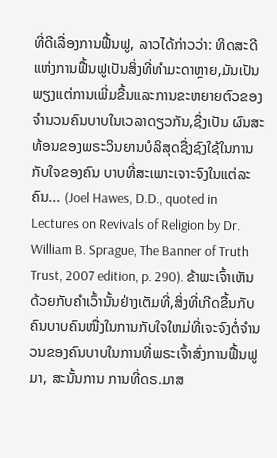ທີ່ດີເລື່ອງການຟື້ນຟູ, ລາວໄດ້ກ່າວວ່າ: ທິດສະດີແຫ່ງການຟື້ນຟູເປັນສິ່ງທີ່ທໍາມະດາຫຼາຍ,ມັນເປັນພຽງແຕ່ການເພີ່ມຂື້ນແລະການຂະຫຍາຍຕົວຂອງຈໍານວນຄົນບາບໃນເວລາດຽວກັນ,ຊື່ງເປັນ ຜົນສະທ້ອນຂອງພຣະວິນຍານບໍລິສຸດຊື່ງຊົງໃຊ້ໃນການກັບໃຈຂອງຄົນ ບາບທີ່ສະເພາະເຈາະຈົງໃນແຕ່ລະຄົນ... (Joel Hawes, D.D., quoted in Lectures on Revivals of Religion by Dr. William B. Sprague, The Banner of Truth Trust, 2007 edition, p. 290). ຂ້າພະເຈົ້າເຫັນດ້ວຍກັບຄໍາເວົ້ານັ້ນຢ່າງເຕັມທີ່,ສິ່ງທີ່ເກີດຂື້ນກັບຄົນບາບຄົນໜື່ງໃນການກັບໃຈໃຫມ່ທີ່ເຈະຈົງຕໍ່ຈໍານວນຂອງຄົນບາບໃນການທີ່ພຣະເຈົ້າສົ່ງການຟື້ນຟູມາ, ສະນັ້ນການ ການທີ່ດຣ.ມາສ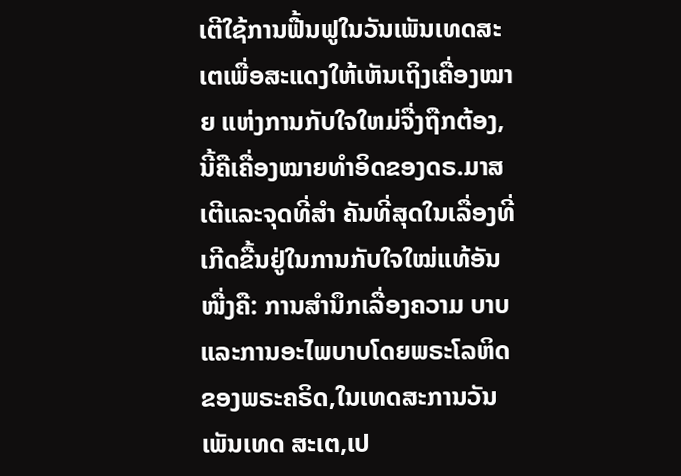ເຕີໃຊ້ການຟື້ນຟູໃນວັນເພັນເທດສະເຕເພື່ອສະແດງໃຫ້ເຫັນເຖິງເຄື່ອງໝາຍ ແຫ່ງການກັບໃຈໃຫມ່ຈື່ງຖືກຕ້ອງ, ນີ້ຄືເຄື່ອງໝາຍທໍາອິດຂອງດຣ.ມາສເຕີແລະຈຸດທີ່ສໍາ ຄັນທີ່ສຸດໃນເລື່ອງທີ່ເກີດຂື້ນຢູ່ໃນການກັບໃຈໃໝ່ແທ້ອັນໜື່ງຄື: ການສໍານຶກເລື່ອງຄວາມ ບາບແລະການອະໄພບາບໂດຍພຣະໂລຫິດຂອງພຣະຄຣິດ,ໃນເທດສະການວັນເພັນເທດ ສະເຕ,ເປ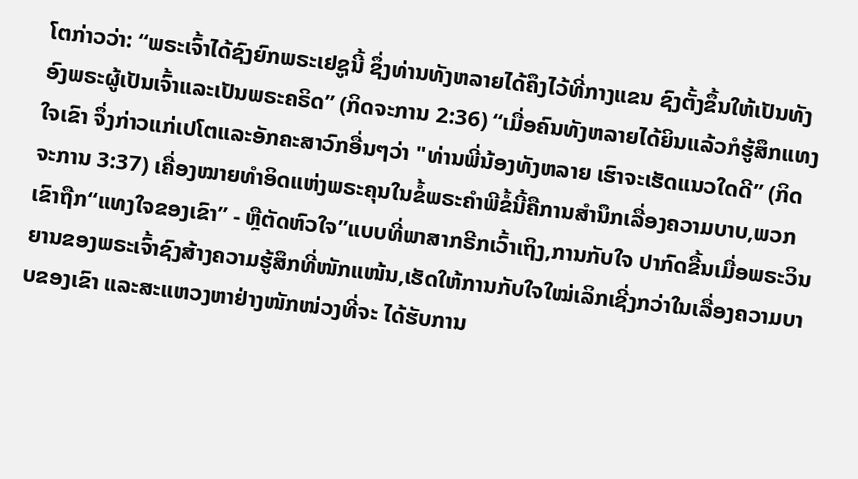ໂຕກ່າວວ່າ: “ພຣະເຈົ້າໄດ້ຊົງຍົກພຣະເຢຊູນີ້ ຊຶ່ງທ່ານທັງຫລາຍໄດ້ຄຶງໄວ້ທີ່ກາງແຂນ ຊົງຕັ້ງຂຶ້ນໃຫ້ເປັນທັງອົງພຣະຜູ້ເປັນເຈົ້າແລະເປັນພຣະຄຣິດ” (ກິດຈະການ 2:36) “ເມື່ອຄົນທັງຫລາຍໄດ້ຍິນແລ້ວກໍຮູ້ສຶກແທງໃຈເຂົາ ຈຶ່ງກ່າວແກ່ເປໂຕແລະອັກຄະສາວົກອື່ນໆວ່າ "ທ່ານພີ່ນ້ອງທັງຫລາຍ ເຮົາຈະເຮັດແນວໃດດີ” (ກິດຈະການ 3:37) ເຄື່ອງໝາຍທໍາອິດແຫ່ງພຣະຄຸນໃນຂໍ້ພຣະຄໍາພີຂໍ້ນີ້ຄືການສໍານຶກເລື່ອງຄວາມບາບ,ພວກເຂົາຖືກ“ແທງໃຈຂອງເຂົາ” - ຫຼືຕັດຫົວໃຈ”ແບບທີ່ພາສາກຣີກເວົ້າເຖິງ,ການກັບໃຈ ປາກົດຂື້ນເມື່ອພຣະວິນຍານຂອງພຣະເຈົ້າຊົງສ້າງຄວາມຮູ້ສຶກທີ່ໜັກແໜ້ນ,ເຮັດໃຫ້ການກັບໃຈໃໝ່ເລິກເຊີ່ງກວ່າໃນເລື່ອງຄວາມບາບຂອງເຂົາ ແລະສະແຫວງຫາຢ່າງໜັກໜ່ວງທີ່ຈະ ໄດ້ຮັບການ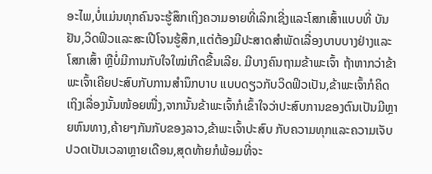ອະໄພ,ບໍ່ແມ່ນທຸກຄົນຈະຮູ້ສຶກເຖິງຄວາມອາຍທີ່ເລິກເຊີ່ງແລະໂສກເສົ້າແບບທີ່ ບັນຢັນ,ວິດຟິວແລະສະເປີໂຈນຮູ້ສຶກ,ແຕ່ຕ້ອງມີປະສາດສໍາພັດເລື່ອງບາບບາງຢ່າງແລະ ໂສກເສົ້າ ຫຼືບໍ່ມີການກັບໃຈໃໝ່ເກີດຂື້ນເລີຍ. ມີບາງຄົນຖາມຂ້າພະເຈົ້າ ຖ້າຫາກວ່າຂ້າພະເຈົ້າເຄີຍປະສົບກັບການສໍານຶກບາບ ແບບດຽວກັບວິດຟິວເປັນ,ຂ້າພະເຈົ້າກໍຄິດເຖິງເລື່ອງນັ້ນໜ້ອຍໜື່ງ,ຈາກນັ້ນຂ້າພະເຈົ້າກໍເຂົ້າໃຈວ່າປະສົບການຂອງຕົນເປັນມີຫຼາຍຫົນທາງ,ຄ້າຍໆກັນກັບຂອງລາວ,ຂ້າພະເຈົ້າປະສົບ ກັບຄວາມທຸກແລະຄວາມເຈັບປວດເປັນເວລາຫຼາຍເດືອນ,ສຸດທ້າຍກໍພ້ອມທີ່ຈະ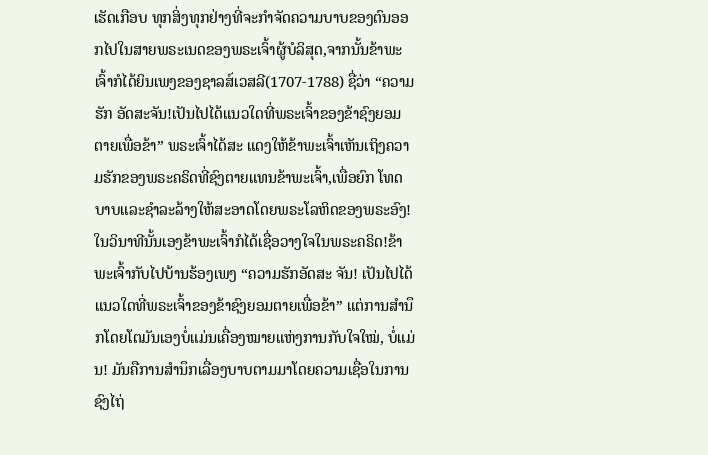ເຮັດເກືອບ ທຸກສິ່ງທຸກຢ່າງທີ່ຈະກໍາຈັດຄວາມບາບຂອງຕົນອອກໄປໃນສາຍພຣະເນດຂອງພຣະເຈົ້າຜູ້ບໍລິສຸດ,ຈາກນັ້ນຂ້າພະເຈົ້າກໍໄດ້ຍິນເພງຂອງຊາລສ໌ເວສລີ(1707-1788) ຊື່ວ່າ “ຄວາມຮັກ ອັດສະຈັນ!ເປັນໄປໄດ້ແນວໃດທີ່ພຣະເຈົ້າຂອງຂ້າຊົງຍອມຕາຍເພື່ອຂ້າ” ພຣະເຈົ້າໄດ້ສະ ແດງໃຫ້ຂ້າພະເຈົ້າເຫັນເຖິງຄວາມຮັກຂອງພຣະຄຣິດທີ່ຊົງຕາຍແທນຂ້າພະເຈົ້າ,ເພື່ອຍົກ ໂທດບາບແລະຊໍາລະລ້າງໃຫ້ສະອາດໂດຍພຣະໂລຫິດຂອງພຣະອົງ!ໃນວິນາທີນັ້ນເອງຂ້າພະເຈົ້າກໍໄດ້ເຊື່ອວາງໃຈໃນພຣະຄຣິດ!ຂ້າພະເຈົ້າກັບໄປບ້ານຮ້ອງເພງ “ຄວາມຮັກອັດສະ ຈັນ! ເປັນໄປໄດ້ແນວໃດທີ່ພຣະເຈົ້າຂອງຂ້າຊົງຍອມຕາຍເພື່ອຂ້າ” ແຕ່ການສໍານຶກໂດຍໂຕມັນເອງບໍ່ແມ່ນເຄື່ອງໝາຍແຫ່ງການກັບໃຈໃໝ່, ບໍ່ແມ່ນ! ມັນຄືການສໍານຶກເລື່ອງບາບຕາມມາໂດຍຄວາມເຊື່ອໃນການຊົງໄຖ່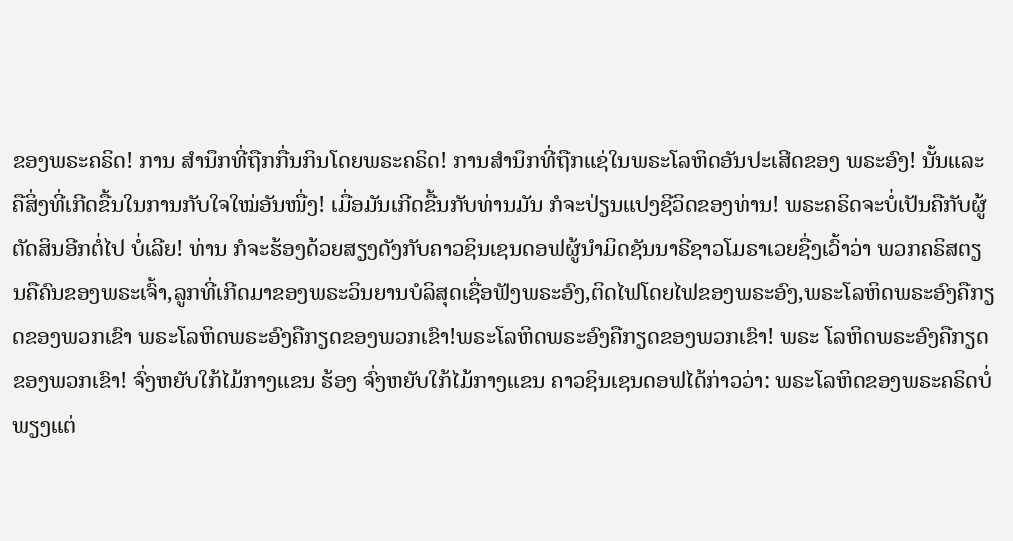ຂອງພຣະຄຣິດ! ການ ສໍານຶກທີ່ຖືກກື່ນກິນໂດຍພຣະຄຣິດ! ການສໍານຶກທີ່ຖືກແຊ່ໃນພຣະໂລຫິດອັນປະເສີດຂອງ ພຣະອົງ! ນັ້ນແລະຄືສິ່ງທີ່ເກີດຂື້ນໃນການກັບໃຈໃໝ່ອັນໜື່ງ! ເມື່ອມັນເກີດຂື້ນກັບທ່ານມັນ ກໍຈະປ່ຽນແປງຊີວິດຂອງທ່ານ! ພຣະຄຣິດຈະບໍ່ເປັນຄືກັບຜູ້ຕັດສິນອີກຕໍ່ໄປ ບໍ່ເລີຍ! ທ່ານ ກໍຈະຮ້ອງດ້ວຍສຽງດັງກັບຄາວຊິນເຊນດອຟຜູ້ນໍາມິດຊັນນາຣີຊາວໂມຣາເວຍຊື່ງເວົ້າວ່າ ພວກຄຣິສຕຽນຄືຄົນຂອງພຣະເຈົ້າ,ລູກທີ່ເກີດມາຂອງພຣະວິນຍານບໍລິສຸດເຊື່ອຟັງພຣະອົງ,ຕິດໄຟໂດຍໄຟຂອງພຣະອົງ,ພຣະໂລຫິດພຣະອົງຄືກຽດຂອງພວກເຂົາ ພຣະໂລຫິດພຣະອົງຄືກຽດຂອງພວກເຂົາ!ພຣະໂລຫິດພຣະອົງຄືກຽດຂອງພວກເຂົາ! ພຣະ ໂລຫິດພຣະອົງຄືກຽດຂອງພວກເຂົາ! ຈົ່ງຫຍັບໃກ້ໄມ້ກາງແຂນ ຮ້ອງ ຈົ່ງຫຍັບໃກ້ໄມ້ກາງແຂນ ຄາວຊິນເຊນດອຟໄດ້ກ່າວວ່າ: ພຣະໂລຫິດຂອງພຣະຄຣິດບໍ່ພຽງແຕ່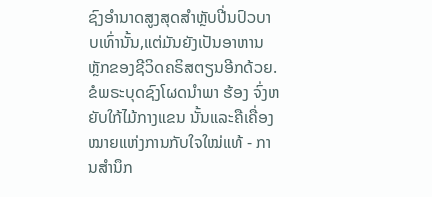ຊົງອໍານາດສູງສຸດສໍາຫຼັບປີ່ນປົວບາບເທົ່ານັ້ນ,ແຕ່ມັນຍັງເປັນອາຫານຫຼັກຂອງຊີວິດຄຣິສຕຽນອີກດ້ວຍ. ຂໍພຣະບຸດຊົງໂຜດນໍາພາ ຮ້ອງ ຈົ່ງຫຍັບໃກ້ໄມ້ກາງແຂນ ນັ້ນແລະຄືເຄື່ອງໝາຍແຫ່ງການກັບໃຈໃໝ່ແທ້ - ການສໍານຶກ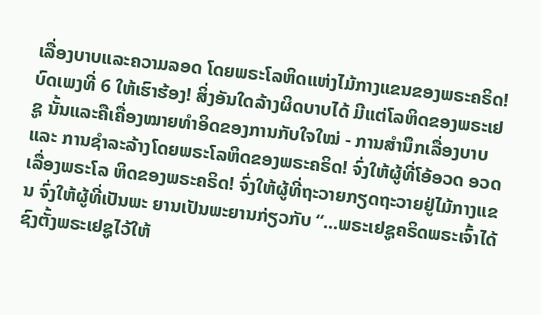ເລື່ອງບາບແລະຄວາມລອດ ໂດຍພຣະໂລຫິດແຫ່ງໄມ້ກາງແຂນຂອງພຣະຄຣິດ! ບົດເພງທີ່ 6 ໃຫ້ເຮົາຮ້ອງ! ສິ່ງອັນໃດລ້າງຜິດບາບໄດ້ ມີແຕ່ໂລຫິດຂອງພຣະເຢຊູ ນັ້ນແລະຄືເຄື່ອງໝາຍທໍາອິດຂອງການກັບໃຈໃໝ່ - ການສໍານຶກເລື່ອງບາບແລະ ການຊໍາລະລ້າງໂດຍພຣະໂລຫິດຂອງພຣະຄຣິດ! ຈົ່ງໃຫ້ຜູ້ທີ່ໂອ້ອວດ ອວດເລື່ອງພຣະໂລ ຫິດຂອງພຣະຄຣິດ! ຈົ່ງໃຫ້ຜູ້ທີ່ຖະວາຍກຽດຖະວາຍຢູ່ໄມ້ກາງແຂນ ຈົ່ງໃຫ້ຜູ້ທີ່ເປັນພະ ຍານເປັນພະຍານກ່ຽວກັບ “...ພຣະເຢຊູຄຣິດພຣະເຈົ້າໄດ້ຊົງຕັ້ງພຣະເຢຊູໄວ້ໃຫ້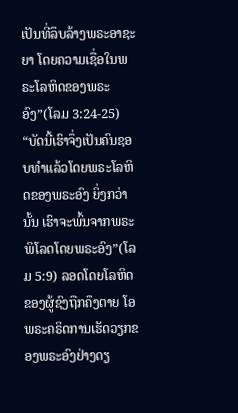ເປັນທີ່ລຶບລ້າງພຣະອາຊະຍາ ໂດຍຄວາມເຊື່ອໃນພຣະໂລຫິດຂອງພຣະອົງ”(ໂລມ 3:24-25) “ບັດນີ້ເຮົາຈຶ່ງເປັນຄົນຊອບທຳແລ້ວໂດຍພຣະໂລຫິດຂອງພຣະອົງ ຍິ່ງກວ່ານັ້ນ ເຮົາຈະພົ້ນຈາກພຣະພິໂລດໂດຍພຣະອົງ”(ໂລມ 5:9) ລອດໂດຍໂລຫິດຂອງຜູ້ຊົງຖືກຄຶງຕາຍ ໂອພຣະຄຣິດການເຮັດວຽກຂອງພຣະອົງຢ່າງດຽ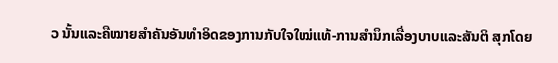ວ ນັ້ນແລະຄືໝາຍສໍາຄັນອັນທໍາອິດຂອງການກັບໃຈໃໝ່ແທ້-ການສໍານຶກເລື່ອງບາບແລະສັນຕິ ສຸກໂດຍ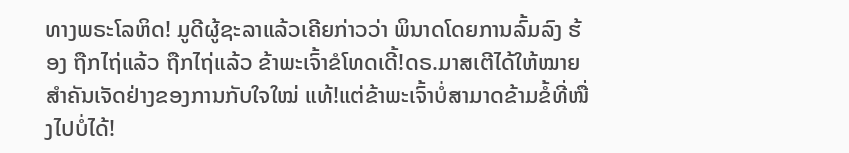ທາງພຣະໂລຫິດ! ມູດີຜູ້ຊະລາແລ້ວເຄີຍກ່າວວ່າ ພິນາດໂດຍການລົ້ມລົງ ຮ້ອງ ຖືກໄຖ່ແລ້ວ ຖືກໄຖ່ແລ້ວ ຂ້າພະເຈົ້າຂໍໂທດເດີ້!ດຣ.ມາສເຕີໄດ້ໃຫ້ໝາຍສໍາຄັນເຈັດຢ່າງຂອງການກັບໃຈໃໝ່ ແທ້!ແຕ່ຂ້າພະເຈົ້າບໍ່ສາມາດຂ້າມຂໍ້ທີ່ໜື່ງໄປບໍ່ໄດ້!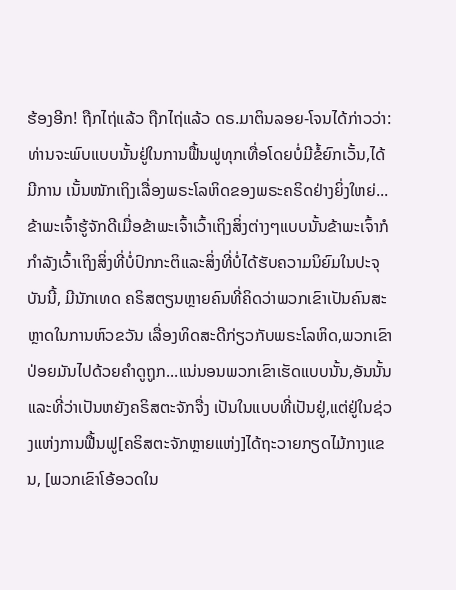ຮ້ອງອີກ! ຖືກໄຖ່ແລ້ວ ຖືກໄຖ່ແລ້ວ ດຣ.ມາຕິນລອຍ-ໂຈນໄດ້ກ່າວວ່າ: ທ່ານຈະພົບແບບນັ້ນຢູ່ໃນການຟື້ນຟູທຸກເທື່ອໂດຍບໍ່ມີຂໍ້ຍົກເວັ້ນ,ໄດ້ມີການ ເນັ້ນໜັກເຖິງເລື່ອງພຣະໂລຫິດຂອງພຣະຄຣິດຢ່າງຍິ່ງໃຫຍ່...ຂ້າພະເຈົ້າຮູ້ຈັກດີເມື່ອຂ້າພະເຈົ້າເວົ້າເຖິງສິ່ງຕ່າງໆແບບນັ້ນຂ້າພະເຈົ້າກໍກໍາລັງເວົ້າເຖິງສິ່ງທີ່ບໍ່ປົກກະຕິແລະສິ່ງທີ່ບໍ່ໄດ້ຮັບຄວາມນິຍົມໃນປະຈຸບັນນີ້, ມີນັກເທດ ຄຣິສຕຽນຫຼາຍຄົນທີ່ຄິດວ່າພວກເຂົາເປັນຄົນສະຫຼາດໃນການຫົວຂວັນ ເລື່ອງທິດສະດີກ່ຽວກັບພຣະໂລຫິດ,ພວກເຂົາປ່ອຍມັນໄປດ້ວຍຄໍາດູຖູກ...ແນ່ນອນພວກເຂົາເຮັດແບບນັ້ນ,ອັນນັ້ນແລະທີ່ວ່າເປັນຫຍັງຄຣິສຕະຈັກຈື່ງ ເປັນໃນແບບທີ່ເປັນຢູ່,ແຕ່ຢູ່ໃນຊ່ວງແຫ່ງການຟື້ນຟູ[ຄຣິສຕະຈັກຫຼາຍແຫ່ງ]ໄດ້ຖະວາຍກຽດໄມ້ກາງແຂນ, [ພວກເຂົາໂອ້ອວດໃນ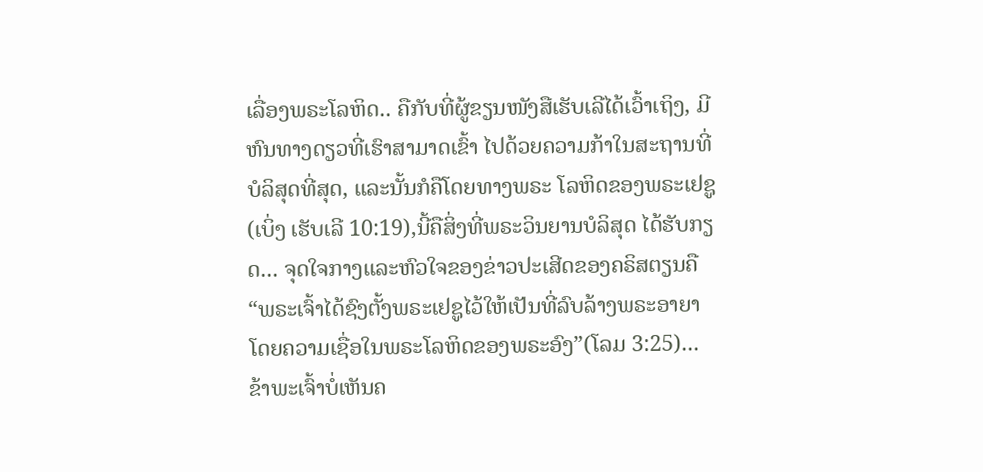ເລື່ອງພຣະໂລຫິດ.. ຄືກັບທີ່ຜູ້ຂຽນໜັງສືເຮັບເລີໄດ້ເວົ້າເຖິງ, ມີຫົນທາງດຽວທີ່ເຮົາສາມາດເຂົ້າ ໄປດ້ວຍຄວາມກ້າໃນສະຖານທີ່ບໍລິສຸດທີ່ສຸດ, ແລະນັ້ນກໍຄືໂດຍທາງພຣະ ໂລຫິດຂອງພຣະເຢຊູ(ເບິ່ງ ເຮັບເລີ 10:19),ນີ້ຄືສິ່ງທີ່ພຣະວິນຍານບໍລິສຸດ ໄດ້ຮັບກຽດ... ຈຸດໃຈກາງແລະຫົວໃຈຂອງຂ່າວປະເສີດຂອງຄຣິສຕຽນຄື “ພຣະເຈົ້າໄດ້ຊົງຕັ້ງພຣະເຢຊູໄວ້ໃຫ້ເປັນທີ່ລົບລ້າງພຣະອາຍາ ໂດຍຄວາມເຊື່ອໃນພຣະໂລຫິດຂອງພຣະອົງ”(ໂລມ 3:25)...ຂ້າພະເຈົ້າບໍ່ເຫັນຄ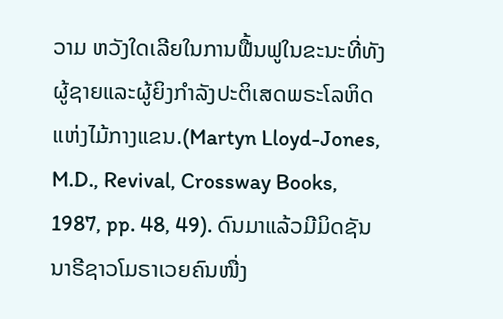ວາມ ຫວັງໃດເລີຍໃນການຟື້ນຟູໃນຂະນະທີ່ທັງຜູ້ຊາຍແລະຜູ້ຍິງກໍາລັງປະຕິເສດພຣະໂລຫິດແຫ່ງໄມ້ກາງແຂນ.(Martyn Lloyd-Jones, M.D., Revival, Crossway Books, 1987, pp. 48, 49). ດົນມາແລ້ວມີມິດຊັນນາຣີຊາວໂມຣາເວຍຄົນໜື່ງ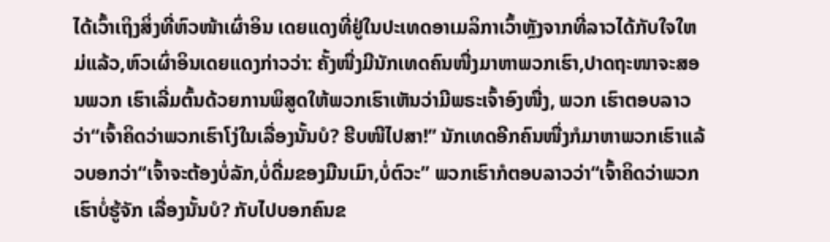ໄດ້ເວົ້າເຖິງສິ່ງທີ່ຫົວໜ້າເຜົ່າອິນ ເດຍແດງທີ່ຢູ່ໃນປະເທດອາເມລິກາເວົ້າຫຼັງຈາກທີ່ລາວໄດ້ກັບໃຈໃຫມ່ແລ້ວ,ຫົວເຜົ່າອິນເດຍແດງກ່າວວ່າ: ຄັ້ງໜື່ງມີນັກເທດຄົນໜື່ງມາຫາພວກເຮົາ,ປາດຖະໜາຈະສອນພວກ ເຮົາເລີ່ມຕົ້ນດ້ວຍການພິສູດໃຫ້ພວກເຮົາເຫັນວ່າມີພຣະເຈົ້າອົງໜື່ງ, ພວກ ເຮົາຕອບລາວວ່າ“ເຈົ້າຄິດວ່າພວກເຮົາໂງ່ໃນເລື່ອງນັ້ນບໍ? ຮີບໜີໄປສາ!” ນັກເທດອີກຄົນໜື່ງກໍມາຫາພວກເຮົາແລ້ວບອກວ່າ“ເຈົ້າຈະຕ້ອງບໍ່ລັກ,ບໍ່ດື່ມຂອງມືນເມົາ,ບໍ່ຕົວະ” ພວກເຮົາກໍຕອບລາວວ່າ“ເຈົ້າຄິດວ່າພວກເຮົາບໍ່ຮູ້ຈັກ ເລື່ອງນັ້ນບໍ? ກັບໄປບອກຄົນຂ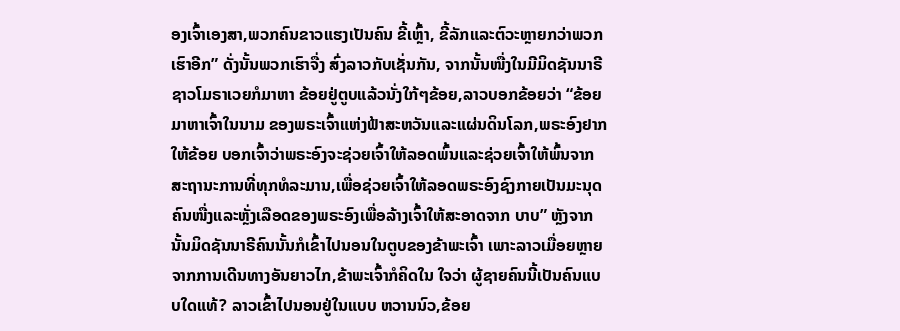ອງເຈົ້າເອງສາ,ພວກຄົນຂາວແຮງເປັນຄົນ ຂີ້ເຫຼົ້າ, ຂີ້ລັກແລະຕົວະຫຼາຍກວ່າພວກເຮົາອີກ” ດັ່ງນັ້ນພວກເຮົາຈື່ງ ສົ່ງລາວກັບເຊັ່ນກັນ, ຈາກນັ້ນໜື່ງໃນມີມິດຊັນນາຣີຊາວໂມຣາເວຍກໍມາຫາ ຂ້ອຍຢູ່ຕູບແລ້ວນັ່ງໃກ້ໆຂ້ອຍ,ລາວບອກຂ້ອຍວ່າ “ຂ້ອຍມາຫາເຈົ້າໃນນາມ ຂອງພຣະເຈົ້າແຫ່ງຟ້າສະຫວັນແລະແຜ່ນດິນໂລກ,ພຣະອົງຢາກໃຫ້ຂ້ອຍ ບອກເຈົ້າວ່າພຣະອົງຈະຊ່ວຍເຈົ້າໃຫ້ລອດພົ້ນແລະຊ່ວຍເຈົ້າໃຫ້ພົ້ນຈາກ ສະຖານະການທີ່ທຸກທໍລະມານ,ເພື່ອຊ່ວຍເຈົ້າໃຫ້ລອດພຣະອົງຊົງກາຍເປັນມະນຸດຄົນໜື່ງແລະຫຼັ່ງເລືອດຂອງພຣະອົງເພື່ອລ້າງເຈົ້າໃຫ້ສະອາດຈາກ ບາບ” ຫຼັງຈາກນັ້ນມິດຊັນນາຣີຄົນນັ້ນກໍເຂົ້າໄປນອນໃນຕູບຂອງຂ້າພະເຈົ້າ ເພາະລາວເມື່ອຍຫຼາຍຈາກການເດີນທາງອັນຍາວໄກ,ຂ້າພະເຈົ້າກໍຄິດໃນ ໃຈວ່າ ຜູ້ຊາຍຄົນນີ້ເປັນຄົນແບບໃດແທ້? ລາວເຂົ້າໄປນອນຢູ່ໃນແບບ ຫວານນົວ,ຂ້ອຍ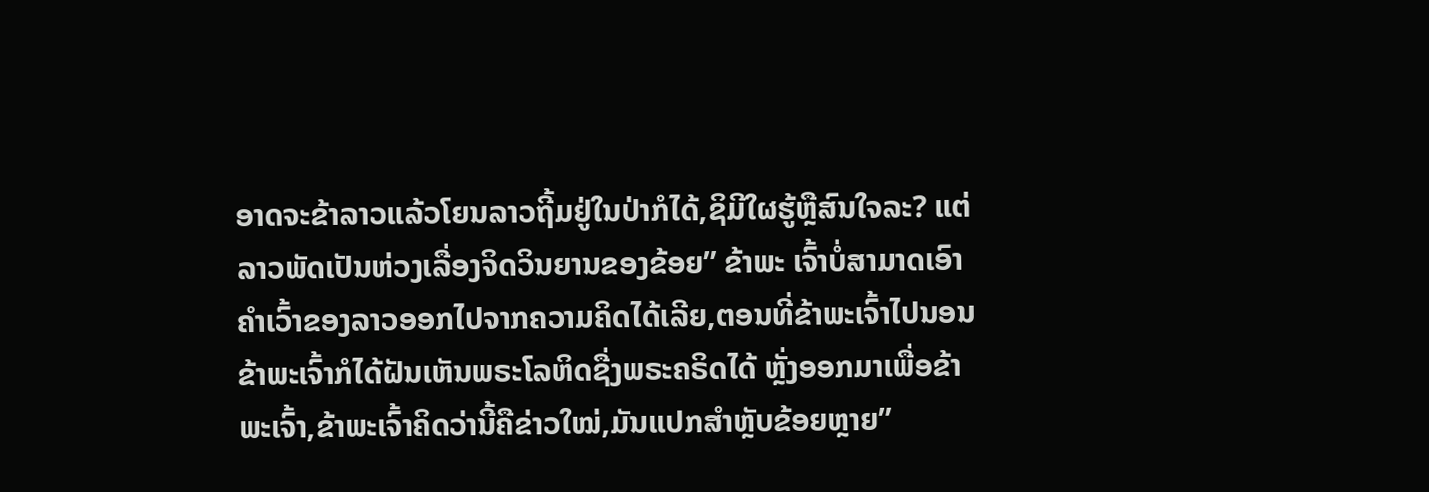ອາດຈະຂ້າລາວແລ້ວໂຍນລາວຖີ້ມຢູ່ໃນປ່າກໍໄດ້,ຊິມີໃຜຮູ້ຫຼືສົນໃຈລະ? ແຕ່ລາວພັດເປັນຫ່ວງເລື່ອງຈິດວິນຍານຂອງຂ້ອຍ” ຂ້າພະ ເຈົ້າບໍ່ສາມາດເອົາຄໍາເວົ້າຂອງລາວອອກໄປຈາກຄວາມຄິດໄດ້ເລີຍ,ຕອນທີ່ຂ້າພະເຈົ້າໄປນອນຂ້າພະເຈົ້າກໍໄດ້ຝັນເຫັນພຣະໂລຫິດຊື່ງພຣະຄຣິດໄດ້ ຫຼັ່ງອອກມາເພື່ອຂ້າພະເຈົ້າ,ຂ້າພະເຈົ້າຄິດວ່ານີ້ຄືຂ່າວໃໝ່,ມັນແປກສໍາຫຼັບຂ້ອຍຫຼາຍ”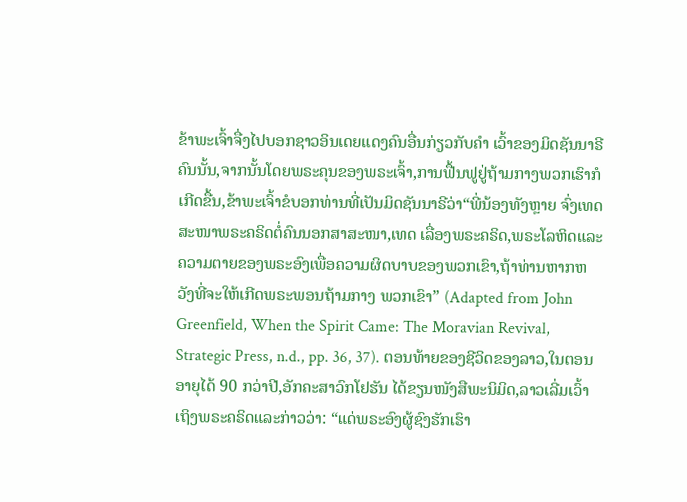ຂ້າພະເຈົ້າຈື່ງໄປບອກຊາວອິນເດຍແດງຄົນອື່ນກ່ຽວກັບຄໍາ ເວົ້າຂອງມິດຊັນນາຣີຄົນນັ້ນ,ຈາກນັ້ນໂດຍພຣະຄຸນຂອງພຣະເຈົ້າ,ການຟື້ນຟູຢູ່ຖ້າມກາງພວກເຮົາກໍເກີດຂື້ນ,ຂ້າພະເຈົ້າຂໍບອກທ່ານທີ່ເປັນມິດຊັນນາຣີວ່າ“ພີ່ນ້ອງທັງຫຼາຍ ຈົ່ງເທດສະໜາພຣະຄຣິດຕໍ່ຄົນນອກສາສະໜາ,ເທດ ເລື່ອງພຣະຄຣິດ,ພຣະໂລຫິດແລະຄວາມຕາຍຂອງພຣະອົງເພື່ອຄວາມຜິດບາບຂອງພວກເຂົາ,ຖ້າທ່ານຫາກຫວັງທີ່ຈະໃຫ້ເກີດພຣະພອນຖ້າມກາງ ພວກເຂົາ” (Adapted from John Greenfield, When the Spirit Came: The Moravian Revival, Strategic Press, n.d., pp. 36, 37). ຕອນທ້າຍຂອງຊີວິດຂອງລາວ,ໃນຕອນອາຍຸໄດ້ 90 ກວ່າປີ,ອັກຄະສາວົກໂຢຮັນ ໄດ້ຂຽນໜັງສືພະນິມິດ,ລາວເລີ່ມເວົ້າເຖິງພຣະຄຣິດແລະກ່າວວ່າ: “ແດ່ພຣະອົງຜູ້ຊົງຮັກເຮົາ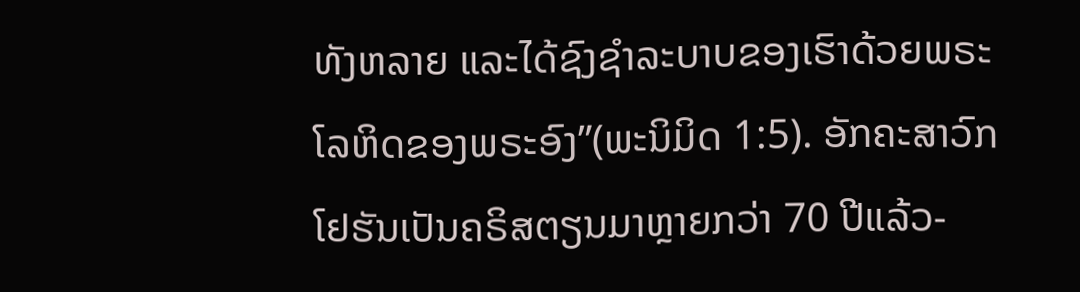ທັງຫລາຍ ແລະໄດ້ຊົງຊຳລະບາບຂອງເຮົາດ້ວຍພຣະໂລຫິດຂອງພຣະອົງ”(ພະນິມິດ 1:5). ອັກຄະສາວົກໂຢຮັນເປັນຄຣິສຕຽນມາຫຼາຍກວ່າ 70 ປີແລ້ວ-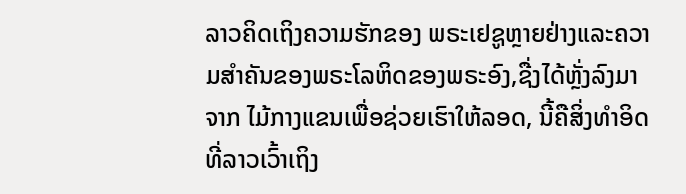ລາວຄິດເຖິງຄວາມຮັກຂອງ ພຣະເຢຊູຫຼາຍຢ່າງແລະຄວາມສໍາຄັນຂອງພຣະໂລຫິດຂອງພຣະອົງ,ຊື່ງໄດ້ຫຼັ່ງລົງມາຈາກ ໄມ້ກາງແຂນເພື່ອຊ່ວຍເຮົາໃຫ້ລອດ, ນີ້ຄືສິ່ງທໍາອິດທີ່ລາວເວົ້າເຖິງ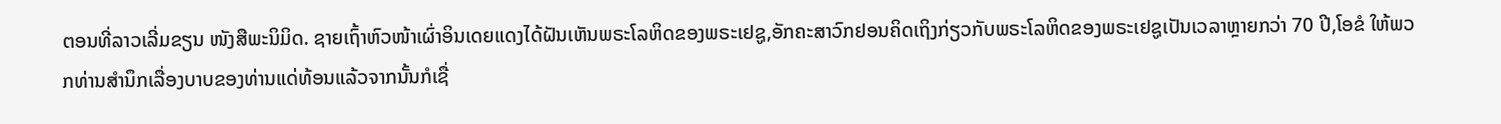ຕອນທີ່ລາວເລີ່ມຂຽນ ໜັງສືພະນິມິດ. ຊາຍເຖົ້າຫົວໜ້າເຜົ່າອິນເດຍແດງໄດ້ຝັນເຫັນພຣະໂລຫິດຂອງພຣະເຢຊູ,ອັກຄະສາວົກຢອນຄິດເຖິງກ່ຽວກັບພຣະໂລຫິດຂອງພຣະເຢຊູເປັນເວລາຫຼາຍກວ່າ 70 ປີ,ໂອຂໍ ໃຫ້ພວກທ່ານສໍານຶກເລື່ອງບາບຂອງທ່ານແດ່ທ້ອນແລ້ວຈາກນັ້ນກໍເຊື່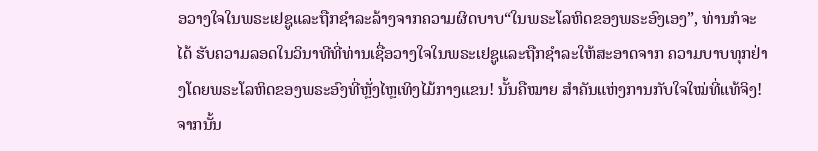ອວາງໃຈໃນພຣະເຢຊູແລະຖືກຊໍາລະລ້າງຈາກຄວາມຜິດບາບ“ໃນພຣະໂລຫິດຂອງພຣະອົງເອງ”, ທ່ານກໍຈະໄດ້ ຮັບຄວາມລອດໃນວິນາທີທີ່ທ່ານເຊື່ອວາງໃຈໃນພຣະເຢຊູແລະຖືກຊໍາລະໃຫ້ສະອາດຈາກ ຄວາມບາບທຸກຢ່າງໂດຍພຣະໂລຫິດຂອງພຣະອົງທີ່ຫຼັ່ງໄຫຼເທິງໄມ້ກາງແຂນ! ນັ້ນຄືໝາຍ ສໍາຄັນແຫ່ງການກັບໃຈໃໝ່ທີ່ແທ້ຈິງ!ຈາກນັ້ນ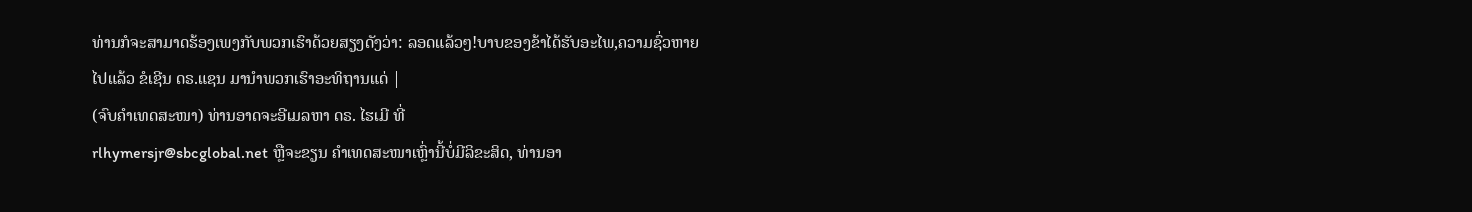ທ່ານກໍຈະສາມາດຮ້ອງເພງກັບພວກເຮົາດ້ວຍສຽງດັງວ່າ: ລອດແລ້ວໆ!ບາບຂອງຂ້າໄດ້ຮັບອະໄພ,ຄວາມຊົ່ວຫາຍໄປແລ້ວ ຂໍເຊີນ ດຣ.ແຊນ ມານໍາພວກເຮົາອະທິຖານແດ່ |
(ຈົບຄຳເທດສະໜາ) ທ່ານອາດຈະອີເມລຫາ ດຣ. ໄຮເມີ ທີ່
rlhymersjr@sbcglobal.net ຫຼືຈະຂຽນ ຄໍາເທດສະໜາເຫຼົ່ານີ້ບໍ່ມີລິຂະສິດ, ທ່ານອາ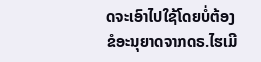ດຈະເອົາໄປໃຊ້ໂດຍບໍ່ຕ້ອງຂໍອະນຸຍາດຈາກດຣ.ໄຮເມີ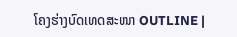ໂຄງຮ່າງບົດເທດສະໜາ OUTLINE |